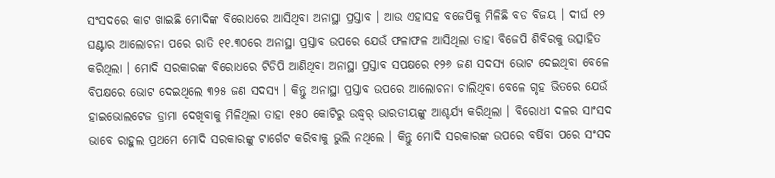ସଂସଦରେ କାଟ ଖାଇଛି ମୋଦିଙ୍କ ବିରୋଧରେ ଆସିଥିବା ଅନାସ୍ଥା ପ୍ରସ୍ତାବ । ଆଉ ଏହାସହ ବଜେପିକୁ ମିଳିଛି ବଡ ବିଜୟ । ଦୀର୍ଘ ୧୨ ଘଣ୍ଟାର ଆଲୋଚନା ପରେ ରାତି ୧୧.୩୦ରେ ଅନାସ୍ଥା ପ୍ରସ୍ତାବ ଉପରେ ଯେଉଁ ଫଳାଫଳ ଆସିଥିଲା ତାହା ବିଜେପି ଶିବିରକୁ ଉତ୍ସାହିତ କରିଥିଲା । ମୋଦି ସରକାରଙ୍କ ବିରୋଧରେ ଟିଡିପି ଆଣିଥିବା ଅନାସ୍ଥା ପ୍ରସ୍ତାବ ସପକ୍ଷରେ ୧୨୬ ଜଣ ସଦସ୍ୟ ଭୋଟ ଦେଇଥିବା ବେଳେ ବିପକ୍ଷରେ ଭୋଟ ଦେଇଥିଲେ ୩୨୫ ଜଣ ସଦସ୍ୟ । କିନ୍ତୁ ଅନାସ୍ଥା ପ୍ରସ୍ତାବ ଉପରେ ଆଲୋଚନା ଚାଲିଥିବା ବେଳେ ଗୃହ ଭିତରେ ଯେଉଁ ହାଇଭୋଲଟେଜ ଡ୍ରାମା ଦେଖିବାକୁ ମିଳିଥିଲା ତାହା ୧୫୦ କୋଟିରୁ ଉଦ୍ଧ୍ୱର୍ ଭାରତୀୟଙ୍କୁ ଆଶ୍ଚର୍ଯ୍ୟ କରିଥିଲା । ବିରୋଧୀ ଦଳର ସାଂସଦ ଭାବେ ରାହୁଲ ପ୍ରଥମେ ମୋଦି ସରକାରଙ୍କୁ ଟାର୍ଗେଟ କରିବାକୁ ଭୁଲି ନଥିଲେ । କିନ୍ତୁ ମୋଦି ସରକାରଙ୍କ ଉପରେ ବର୍ଷିବା ପରେ ସଂସଦ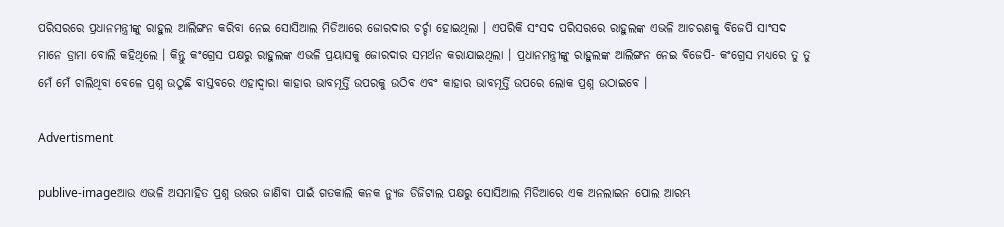ପରିସରରେ ପ୍ରଧାନମନ୍ତ୍ରୀଙ୍କୁ ରାହୁଲ ଆଲିଙ୍ଗନ କରିବା ନେଇ ସୋସିଆଲ ମିଡିଆରେ ଜୋରଦାର ଚର୍ଚ୍ଚା ହୋଇଥିଲା । ଏପରିକି ସଂସଦ ପରିସରରେ ରାହୁଲଙ୍କ ଏଭଳି ଆଚରଣକୁ ବିଜେପି ସାଂସଦ ମାନେ ଡ୍ରାମା ବୋଲି କହିଥିଲେ । କିନ୍ତୁ କଂଗ୍ରେସ ପକ୍ଷରୁ ରାହୁଲଙ୍କ ଏଭଳି ପ୍ରୟାସକୁ ଜୋରଦାର ସମର୍ଥନ କରାଯାଇଥିଲା । ପ୍ରଧାନମନ୍ତ୍ରୀଙ୍କୁ ରାହୁଲଙ୍କ ଆଲିଙ୍ଗନ ନେଇ ବିଜେପି- କଂଗ୍ରେସ ମଧ୍ୟରେ ତୁ ତୁ ମେଁ ମେଁ ଚାଲିଥିବା ବେଳେ ପ୍ରଶ୍ନ ଉଠୁଛି ବାସ୍ତବରେ ଏହାଦ୍ୱାରା କାହାର ଭାବମୂର୍ତ୍ତି ଉପରକୁ ଉଠିବ ଏବଂ କାହାର ଭାବମୂର୍ତ୍ତି ଉପରେ ଲୋକ ପ୍ରଶ୍ନ ଉଠାଇବେ ।

Advertisment

publive-imageଆଉ ଏଭଳି ଅସମାହିତ ପ୍ରଶ୍ନ ଉତ୍ତର ଜାଣିବା ପାଇଁ ଗତକାଲି କନକ ନ୍ୟୁଜ ଡିଜିଟାଲ ପକ୍ଷରୁ ସୋସିଆଲ ମିଡିଆରେ ଏକ ଅନଲାଇନ ପୋଲ ଆରମ୍ଭ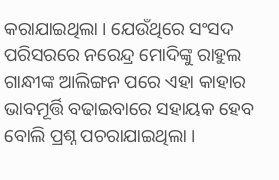କରାଯାଇଥିଲା । ଯେଉଁଥିରେ ସଂସଦ ପରିସରରେ ନରେନ୍ଦ୍ର ମୋଦିଙ୍କୁ ରାହୁଲ ଗାନ୍ଧୀଙ୍କ ଆଲିଙ୍ଗନ ପରେ ଏହା କାହାର ଭାବମୂର୍ତ୍ତି ବଢାଇବାରେ ସହାୟକ ହେବ ବୋଲି ପ୍ରଶ୍ନ ପଚରାଯାଇଥିଲା ।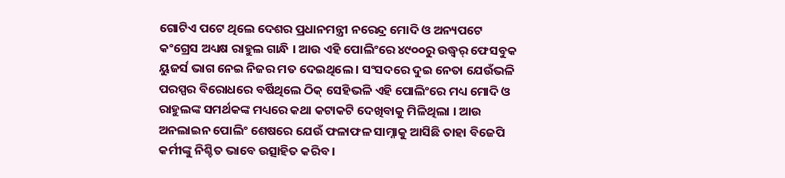ଗୋଟିଏ ପଟେ ଥିଲେ ଦେଶର ପ୍ରଧାନମନ୍ତ୍ରୀ ନରେନ୍ଦ୍ର ମୋଦି ଓ ଅନ୍ୟପଟେ କଂଗ୍ରେସ ଅଧ୍ୟକ୍ଷ ରାହୁଲ ଗାନ୍ଧି । ଆଉ ଏହି ପୋଲିଂରେ ୪୯୦୦ରୁ ଉଦ୍ଧ୍ୱର୍ ଫେସବୁକ ୟୁଜର୍ସ ଭାଗ ନେଇ ନିଜର ମତ ଦେଇଥିଲେ । ସଂସଦରେ ଦୁଇ ନେତା ଯେଉଁଭଳି ପରସ୍ପର ବିରୋଧରେ ବର୍ଷିଥିଲେ ଠିକ୍ ସେହିଭଳି ଏହି ପୋଲିଂରେ ମଧ୍ୟ ମୋଦି ଓ ରାହୁଲଙ୍କ ସମର୍ଥକଙ୍କ ମଧ୍ୟରେ କଥା କଟାକଟି ଦେଖିବାକୁ ମିଳିଥିଲା । ଆଉ ଅନଲାଇନ ପୋଲିଂ ଶେଷରେ ଯେଉଁ ଫଳାଫଳ ସାମ୍ନାକୁ ଆସିଛି ତାହା ବିଜେପି କର୍ମୀଙ୍କୁ ନିଶ୍ଚିତ ଭାବେ ଉତ୍ସାହିତ କରିବ ।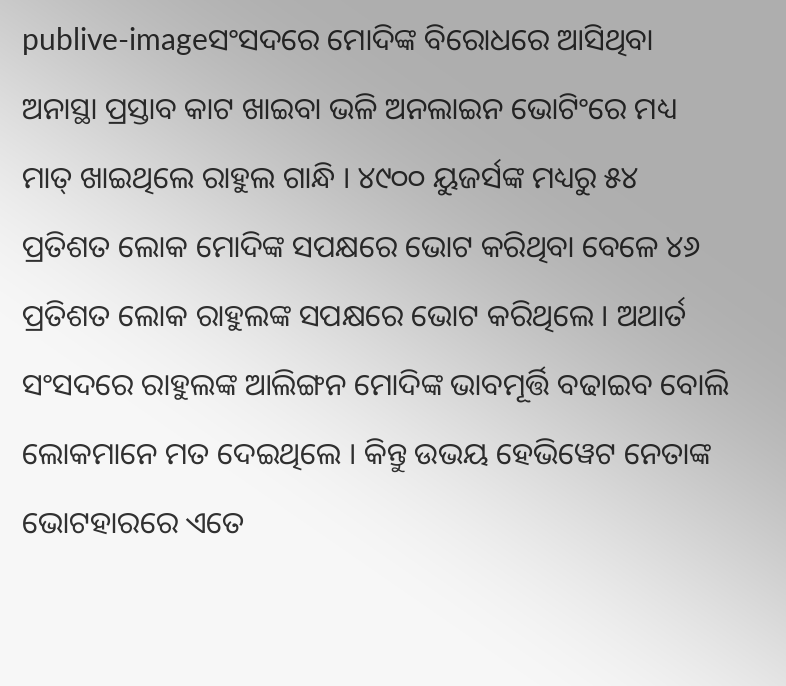publive-imageସଂସଦରେ ମୋଦିଙ୍କ ବିରୋଧରେ ଆସିଥିବା ଅନାସ୍ଥା ପ୍ରସ୍ତାବ କାଟ ଖାଇବା ଭଳି ଅନଲାଇନ ଭୋଟିଂରେ ମଧ୍ୟ ମାତ୍ ଖାଇଥିଲେ ରାହୁଲ ଗାନ୍ଧି । ୪୯୦୦ ୟୁଜର୍ସଙ୍କ ମଧ୍ୟରୁ ୫୪ ପ୍ରତିଶତ ଲୋକ ମୋଦିଙ୍କ ସପକ୍ଷରେ ଭୋଟ କରିଥିବା ବେଳେ ୪୬ ପ୍ରତିଶତ ଲୋକ ରାହୁଲଙ୍କ ସପକ୍ଷରେ ଭୋଟ କରିଥିଲେ । ଅଥାର୍ତ ସଂସଦରେ ରାହୁଲଙ୍କ ଆଲିଙ୍ଗନ ମୋଦିଙ୍କ ଭାବମୂର୍ତ୍ତି ବଢାଇବ ବୋଲି ଲୋକମାନେ ମତ ଦେଇଥିଲେ । କିନ୍ତୁ ଉଭୟ ହେଭିୱେଟ ନେତାଙ୍କ ଭୋଟହାରରେ ଏତେ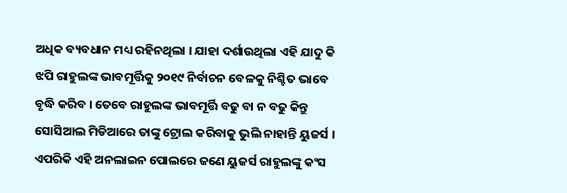ଅଧିକ ବ୍ୟବଧାନ ମଧ୍ୟ ରହିନଥିଲା । ଯାହା ଦର୍ଶାଉଥିଲା ଏହି ଯାଦୁ କି ଝପି ରାହୁଲଙ୍କ ଭାବମୂର୍ତ୍ତିକୁ ୨୦୧୯ ନିର୍ବାଚନ ବେଳକୁ ନିଶ୍ଚିତ ଭାବେ ବୃଦ୍ଧି କରିବ । ତେବେ ରାହୁଲଙ୍କ ଭାବମୂର୍ତ୍ତି ବଢୁ ବା ନ ବଢୁ କିନ୍ତୁ ସୋସିଆଲ ମିଡିଆରେ ତାଙ୍କୁ ଟ୍ରୋଲ କରିବାକୁ ଭୁଲି ନାହାନ୍ତି ୟୁଜର୍ସ । ଏପରିକି ଏହି ଅନଲାଇନ ପୋଲରେ ଜଣେ ୟୁଜର୍ସ ରାହୁଲଙ୍କୁ କଂସ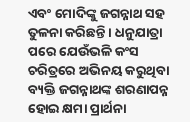ଏବଂ ମୋଦିଙ୍କୁ ଜଗନ୍ନାଥ ସହ ତୁଳନା କରିଛନ୍ତି । ଧନୁଯାତ୍ରା ପରେ ଯେଉଁଭଳି କଂସ ଚରିତ୍ରରେ ଅଭିନୟ କରୁଥିବା ବ୍ୟକ୍ତି ଜଗନ୍ନାଥଙ୍କ ଶରଣାପନ୍ନ ହୋଇ କ୍ଷମା ପ୍ରାର୍ଥନା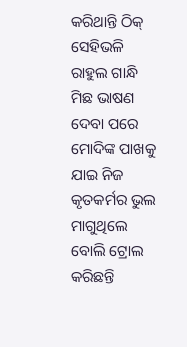କରିଥାନ୍ତି ଠିକ୍ ସେହିଭଳି ରାହୁଲ ଗାନ୍ଧି ମିଛ ଭାଷଣ ଦେବା ପରେ ମୋଦିଙ୍କ ପାଖକୁ ଯାଇ ନିଜ କୃତକର୍ମର ଭୁଲ ମାଗୁଥିଲେ ବୋଲି ଟ୍ରୋଲ କରିଛନ୍ତି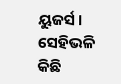ୟୁଜର୍ସ । ସେହିଭଳି କିଛି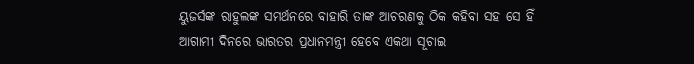ୟୁଜର୍ସଙ୍କ ରାହୁଲଙ୍କ ସମର୍ଥନରେ ବାହାରି ତାଙ୍କ ଆଚରଣକୁ ଠିକ କହିବା ସହ ସେ ହିଁ ଆଗାମୀ ଦିନରେ ଭାରତର ପ୍ରଧାନମନ୍ତ୍ରୀ ହେବେ ଏକଥା ସୂଚାଇ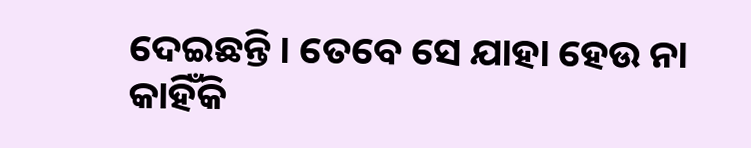ଦେଇଛନ୍ତି । ତେବେ ସେ ଯାହା ହେଉ ନା କାହିଁକି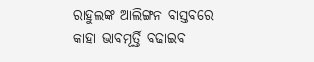ରାହୁଲଙ୍କ ଆଲିଙ୍ଗନ ବାସ୍ତବରେ କାହା ଭାବମୂର୍ତ୍ତି ବଢାଇବ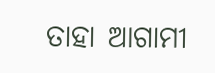ତାହା ଆଗାମୀ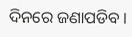ଦିନରେ ଜଣାପଡିବ ।